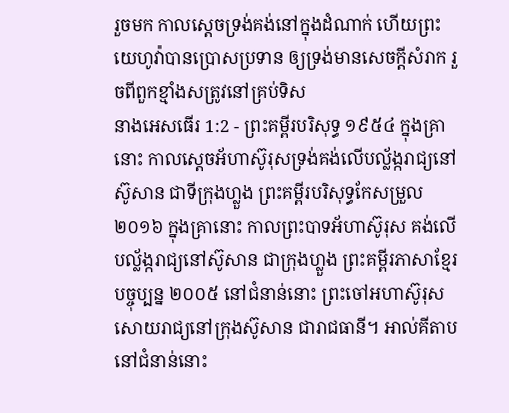រួចមក កាលស្តេចទ្រង់គង់នៅក្នុងដំណាក់ ហើយព្រះយេហូវ៉ាបានប្រោសប្រទាន ឲ្យទ្រង់មានសេចក្ដីសំរាក រួចពីពួកខ្មាំងសត្រូវនៅគ្រប់ទិស
នាងអេសធើរ 1:2 - ព្រះគម្ពីរបរិសុទ្ធ ១៩៥៤ ក្នុងគ្រានោះ កាលស្តេចអ័ហាស៊ូរុសទ្រង់គង់លើបល្ល័ង្ករាជ្យនៅស៊ូសាន ជាទីក្រុងហ្លួង ព្រះគម្ពីរបរិសុទ្ធកែសម្រួល ២០១៦ ក្នុងគ្រានោះ កាលព្រះបាទអ័ហាស៊ូរុស គង់លើបល្ល័ង្ករាជ្យនៅស៊ូសាន ជាក្រុងហ្លួង ព្រះគម្ពីរភាសាខ្មែរបច្ចុប្បន្ន ២០០៥ នៅជំនាន់នោះ ព្រះចៅអហាស៊ូរុសសោយរាជ្យនៅក្រុងស៊ូសាន ជារាជធានី។ អាល់គីតាប នៅជំនាន់នោះ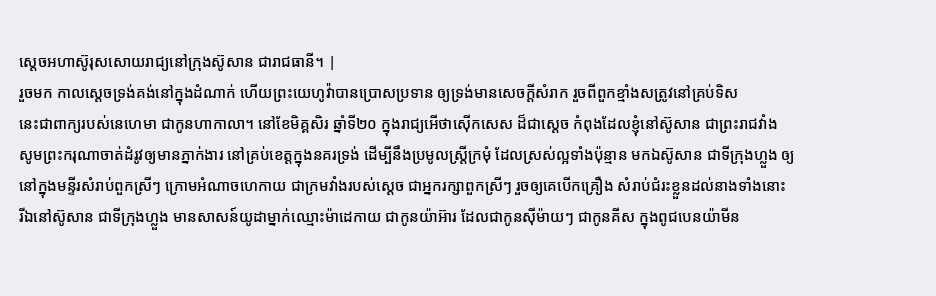ស្តេចអហាស៊ូរុសសោយរាជ្យនៅក្រុងស៊ូសាន ជារាជធានី។ |
រួចមក កាលស្តេចទ្រង់គង់នៅក្នុងដំណាក់ ហើយព្រះយេហូវ៉ាបានប្រោសប្រទាន ឲ្យទ្រង់មានសេចក្ដីសំរាក រួចពីពួកខ្មាំងសត្រូវនៅគ្រប់ទិស
នេះជាពាក្យរបស់នេហេមា ជាកូនហាកាលា។ នៅខែមិគ្គសិរ ឆ្នាំទី២០ ក្នុងរាជ្យអើថាស៊ើកសេស ដ៏ជាស្តេច កំពុងដែលខ្ញុំនៅស៊ូសាន ជាព្រះរាជវាំង
សូមព្រះករុណាចាត់ដំរូវឲ្យមានភ្នាក់ងារ នៅគ្រប់ខេត្តក្នុងនគរទ្រង់ ដើម្បីនឹងប្រមូលស្ត្រីក្រមុំ ដែលស្រស់ល្អទាំងប៉ុន្មាន មកឯស៊ូសាន ជាទីក្រុងហ្លួង ឲ្យនៅក្នុងមន្ទីរសំរាប់ពួកស្រីៗ ក្រោមអំណាចហេកាយ ជាក្រមវាំងរបស់ស្តេច ជាអ្នករក្សាពួកស្រីៗ រួចឲ្យគេបើកគ្រឿង សំរាប់ជំរះខ្លួនដល់នាងទាំងនោះ
រីឯនៅស៊ូសាន ជាទីក្រុងហ្លួង មានសាសន៍យូដាម្នាក់ឈ្មោះម៉ាដេកាយ ជាកូនយ៉ាអ៊ារ ដែលជាកូនស៊ីម៉ាយៗ ជាកូនគីស ក្នុងពូជបេនយ៉ាមីន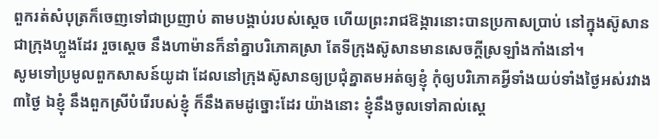ពួករត់សំបុត្រក៏ចេញទៅជាប្រញាប់ តាមបង្គាប់របស់ស្តេច ហើយព្រះរាជឱង្ការនោះបានប្រកាសប្រាប់ នៅក្នុងស៊ូសាន ជាក្រុងហ្លួងដែរ រួចស្តេច នឹងហាម៉ានក៏នាំគ្នាបរិភោគស្រា តែទីក្រុងស៊ូសានមានសេចក្ដីស្រឡាំងកាំងនៅ។
សូមទៅប្រមូលពួកសាសន៍យូដា ដែលនៅក្រុងស៊ូសានឲ្យប្រជុំគ្នាតមអត់ឲ្យខ្ញុំ កុំឲ្យបរិភោគអ្វីទាំងយប់ទាំងថ្ងៃអស់រវាង៣ថ្ងៃ ឯខ្ញុំ នឹងពួកស្រីបំរើរបស់ខ្ញុំ ក៏នឹងតមដូច្នោះដែរ យ៉ាងនោះ ខ្ញុំនឹងចូលទៅគាល់ស្តេ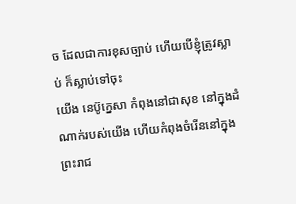ច ដែលជាការខុសច្បាប់ ហើយបើខ្ញុំត្រូវស្លាប់ ក៏ស្លាប់ទៅចុះ
យើង នេប៊ូក្នេសា កំពុងនៅជាសុខ នៅក្នុងដំណាក់របស់យើង ហើយកំពុងចំរើននៅក្នុងព្រះរាជ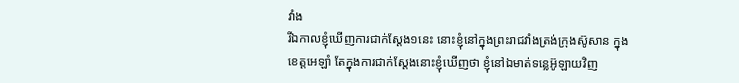វាំង
រីឯកាលខ្ញុំឃើញការជាក់ស្តែង១នេះ នោះខ្ញុំនៅក្នុងព្រះរាជវាំងត្រង់ក្រុងស៊ូសាន ក្នុងខេត្តអេឡាំ តែក្នុងការជាក់ស្តែងនោះខ្ញុំឃើញថា ខ្ញុំនៅឯមាត់ទន្លេអ៊ូឡាយវិញ